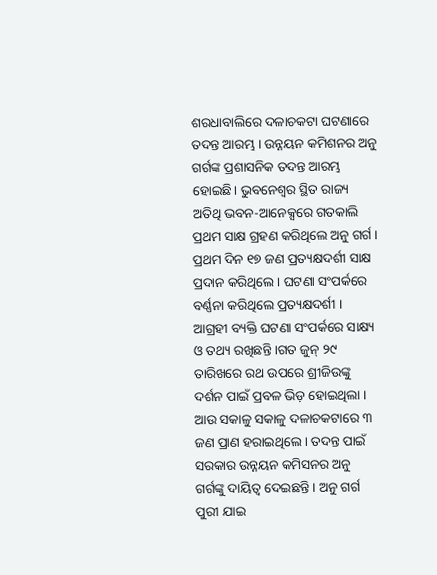ଶରଧାବାଲିରେ ଦଳାଚକଟା ଘଟଣାରେ ତଦନ୍ତ ଆରମ୍ଭ । ଉନ୍ନୟନ କମିଶନର ଅନୁ ଗର୍ଗଙ୍କ ପ୍ରଶାସନିକ ତଦନ୍ତ ଆରମ୍ଭ ହୋଇଛି। ଭୁବନେଶ୍ବର ସ୍ଥିତ ରାଜ୍ୟ ଅତିଥି ଭବନ-ଆନେକ୍ସରେ ଗତକାଲି ପ୍ରଥମ ସାକ୍ଷ ଗ୍ରହଣ କରିଥିଲେ ଅନୁ ଗର୍ଗ । ପ୍ରଥମ ଦିନ ୧୭ ଜଣ ପ୍ରତ୍ୟକ୍ଷଦର୍ଶୀ ସାକ୍ଷ ପ୍ରଦାନ କରିଥିଲେ । ଘଟଣା ସଂପର୍କରେ ବର୍ଣ୍ଣନା କରିଥିଲେ ପ୍ରତ୍ୟକ୍ଷଦର୍ଶୀ । ଆଗ୍ରହୀ ବ୍ୟକ୍ତି ଘଟଣା ସଂପର୍କରେ ସାକ୍ଷ୍ୟ ଓ ତଥ୍ୟ ରଖିଛନ୍ତି ।ଗତ ଜୁନ୍ ୨୯ ତାରିଖରେ ରଥ ଉପରେ ଶ୍ରୀଜିଉଙ୍କୁ ଦର୍ଶନ ପାଇଁ ପ୍ରବଳ ଭିଡ଼ ହୋଇଥିଲା । ଆଉ ସକାଳୁ ସକାଳୁ ଦଳାଚକଟାରେ ୩ ଜଣ ପ୍ରାଣ ହରାଇଥିଲେ । ତଦନ୍ତ ପାଇଁ ସରକାର ଉନ୍ନୟନ କମିସନର ଅନୁ ଗର୍ଗଙ୍କୁ ଦାୟିତ୍ୱ ଦେଇଛନ୍ତି । ଅନୁ ଗର୍ଗ ପୁରୀ ଯାଇ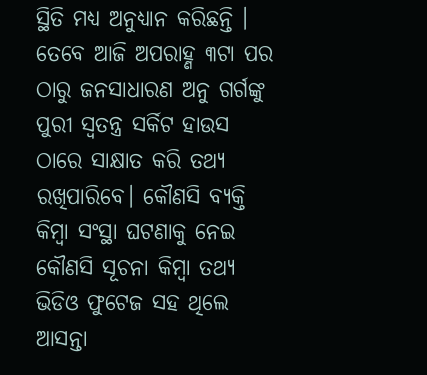ସ୍ଥିତି ମଧ୍ୟ ଅନୁଧ୍ୟାନ କରିଛନ୍ତି । ତେବେ ଆଜି ଅପରାହ୍ଣ ୩ଟା ପର ଠାରୁ ଜନସାଧାରଣ ଅନୁ ଗର୍ଗଙ୍କୁ ପୁରୀ ସ୍ବତନ୍ତ୍ର ସର୍କିଟ ହାଉସ ଠାରେ ସାକ୍ଷାତ କରି ତଥ୍ୟ ରଖିପାରିବେ। କୌଣସି ବ୍ୟକ୍ତି କିମ୍ବା ସଂସ୍ଥା ଘଟଣାକୁ ନେଇ କୌଣସି ସୂଚନା କିମ୍ବା ତଥ୍ୟ ଭିଡିଓ ଫୁଟେଜ ସହ ଥିଲେ ଆସନ୍ତା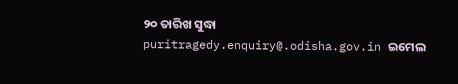୨୦ ତାରିଖ ସୁଦ୍ଧା puritragedy.enquiry@.odisha.gov.in ଇମେଲ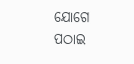ଯୋଗେ ପଠାଇ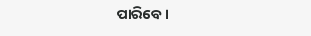ପାରିବେ ।